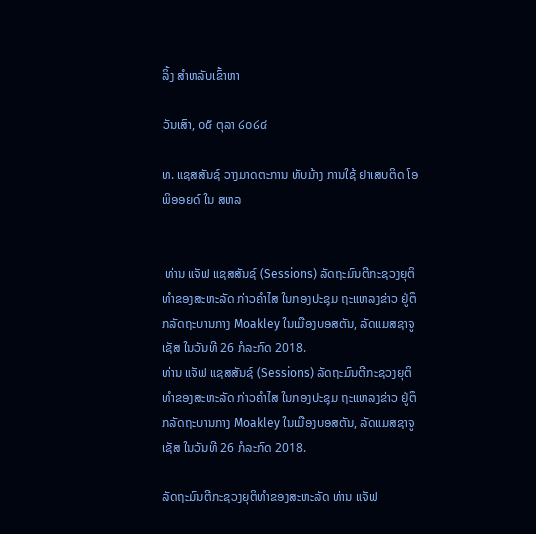ລິ້ງ ສຳຫລັບເຂົ້າຫາ

ວັນເສົາ, ໐໕ ຕຸລາ ໒໐໒໔

ທ. ແຊສສັນຊ໌ ວາງມາດຕະການ ທັບມ້າງ ການໃຊ້ ຢາເສບຕິດ ໂອພິອອຍດ໌ ໃນ ສຫລ


 ທ່ານ ແຈັຟ ແຊສສັນຊ໌ (Sessions) ລັດຖະມົນຕີກະຊວງຍຸຕິທໍາຂອງສະຫະລັດ ກ່າວຄໍາໄສ ໃນກອງປະຊຸມ ຖະແຫລງຂ່າວ ຢູ່ຕຶກລັດຖະບານກາງ Moakley ໃນເມືອງບອສຕັນ, ລັດແມສຊາຈູເຊັສ ໃນວັນທີ 26 ກໍລະກົດ 2018.
ທ່ານ ແຈັຟ ແຊສສັນຊ໌ (Sessions) ລັດຖະມົນຕີກະຊວງຍຸຕິທໍາຂອງສະຫະລັດ ກ່າວຄໍາໄສ ໃນກອງປະຊຸມ ຖະແຫລງຂ່າວ ຢູ່ຕຶກລັດຖະບານກາງ Moakley ໃນເມືອງບອສຕັນ, ລັດແມສຊາຈູເຊັສ ໃນວັນທີ 26 ກໍລະກົດ 2018.

ລັດຖະມົນຕີກະຊວງຍຸຕິທໍາຂອງສະຫະລັດ ທ່ານ ແຈັຟ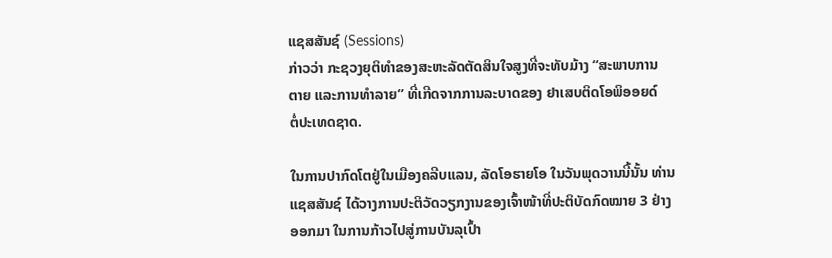ແຊສສັນຊ໌ (Sessions)
ກ່າວວ່າ ກະຊວງຍຸຕິທໍາຂອງສະຫະລັດຕັດສິນໃຈສູງທີ່ຈະທັບມ້າງ “ສະພາບການ
ຕາຍ ແລະການທໍາລາຍ” ທີ່ເກີດຈາກການລະບາດຂອງ ຢາເສບຕິດໂອພິອອຍດ໌
ຕໍ່ປະເທດຊາດ.

ໃນການປາກົດໂຕຢູ່ໃນເມືອງຄລີບແລນ, ລັດໂອຮາຍໂອ ໃນວັນພຸດວານນີ້ນັ້ນ ທ່ານ
ແຊສສັນຊ໌ ໄດ້ວາງການປະຕິວັດວຽກງານຂອງເຈົ້າໜ້າທີ່ປະຕິບັດກົດໝາຍ 3 ຢ່າງ
ອອກມາ ໃນການກ້າວໄປສູ່ການບັນລຸເປົ້າ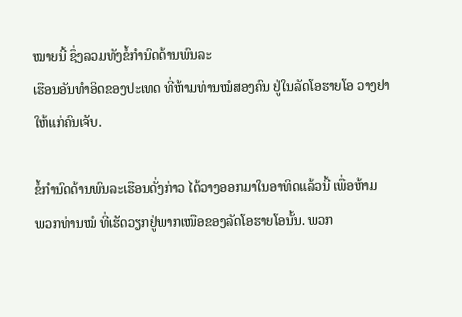ໝາຍນີ້ ຊຶ່ງລວມທັງຂໍ້ກໍານົດດ້ານພົນລະ
ເຮືອນອັນທໍາອິດຂອງປະເທດ ທີ່ຫ້າມທ່ານໝໍສອງຄົນ ຢູ່ໃນລັດໂອຮາຍໂອ ວາງຢາ
ໃຫ້ແກ່ຄົນເຈັບ.

ຂໍ້ກໍານົດດ້ານພົນລະເຮືອນດັ່ງກ່າວ ໄດ້ວາງອອກມາໃນອາທິດແລ້ວນີ້ ເພື່ອຫ້າມ
ພວກທ່ານໝໍ ທີ່ເຮັດວຽກຢູ່ພາກເໜືອຂອງລັດໂອຮາຍໂອນັ້ນ. ພວກ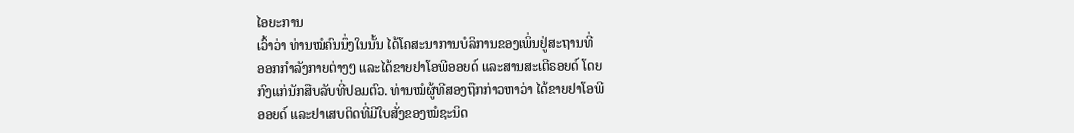ໄອຍະການ
ເວົ້າວ່າ ທ່ານໝໍຄົນນຶ່ງໃນນັ້ນ ໄດ້ໂຄສະນາການບໍລິການຂອງເພິ່ນຢູ່ສະຖານທີ່
ອອກກໍາລັງກາຍຕ່າງໆ ແລະໄດ້ຂາຍຢາໂອພີອອຍດ໌ ແລະສານສະເຕີຣອຍດ໌ ໂດຍ
ກົງແກ່ນັກສືບລັບທີ່ປອມຕົວ. ທ່ານໝໍຜູ້ທີສອງຖືກກ່າວຫາວ່າ ໄດ້ຂາຍຢາໂອພີ
ອອຍດ໌ ແລະຢາເສບຕິດທີ່ມີໃບສັ່ງຂອງໝໍຊະນິດ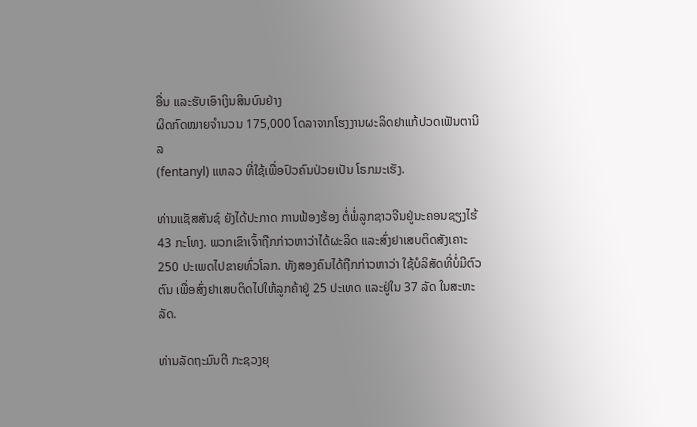ອື່ນ ແລະຮັບເອົາເງິນສິນບົນຢ່າງ
ຜິດກົດໝາຍຈໍານວນ 175,000 ໂດລາຈາກໂຮງງານຜະລິດຢາແກ້ປວດເຟັນຕານີລ
(fentanyl) ແຫລວ ທີ່ໃຊ້ເພື່ອປົວຄົນປ່ວຍເປັນ ໂຣກມະເຮັງ.

ທ່ານແຊັສສັນຊ໌ ຍັງໄດ້ປະກາດ ການຟ້ອງຮ້ອງ ຕໍ່ພໍ່ລູກຊາວຈີນຢູ່ນະຄອນຊຽງໄຮ້
43 ກະໂທງ. ພວກເຂົາເຈົ້າຖືກກ່າວຫາວ່າໄດ້ຜະລິດ ແລະສົ່ງຢາເສບຕິດສັງເຄາະ
250 ປະເພດໄປຂາຍທົ່ວໂລກ. ທັງສອງຄົນໄດ້ຖືກກ່າວຫາວ່າ ໃຊ້ບໍລິສັດທີ່ບໍ່ມີຕົວຕົນ ເພື່ອສົ່ງຢາເສບຕິດໄປໃຫ້ລູກຄ້າຢູ່ 25 ປະເທດ ແລະຢູ່ໃນ 37 ລັດ ໃນສະຫະລັດ.

ທ່ານລັດຖະມົນຕີ ກະຊວງຍຸ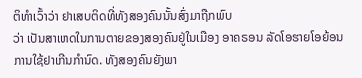ຕິທໍາເວົ້າວ່າ ຢາເສບຕິດທີ່ທັງສອງຄົນນັ້ນສົ່ງມາຖືກພົບ
ວ່າ ເປັນສາເຫດໃນການຕາຍຂອງສອງຄົນຢູ່ໃນເມືອງ ອາຄຣອນ ລັດໂອຮາຍໂອຍ້ອນ
ການໃຊ້ຢາເກີນກໍານົດ. ທັງສອງຄົນຍັງພາ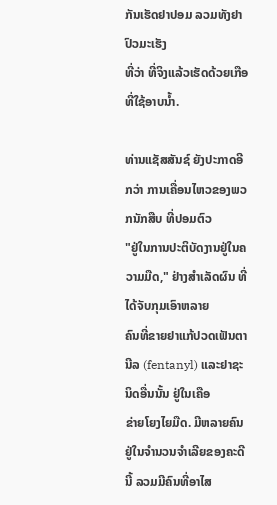ກັນເຮັດຢາປອມ ລວມທັງຢາປົວມະເຮັງ
ທີ່ວ່າ ທີ່ຈິງແລ້ວເຮັດດ້ວຍເກືອ ທີ່ໃຊ້ອາບນໍ້າ.

ທ່ານແຊັສສັນຊ໌ ຍັງປະກາດອີກວ່າ ການເຄື່ອນໄຫວຂອງພວກນັກສືບ ທີ່ປອມຕົວ
"ຢູ່ໃນການປະຕິບັດງານຢູ່ໃນຄວາມມືດ," ຢ່າງສໍາເລັດຜົນ ທີ່ໄດ້ຈັບກຸມເອົາຫລາຍ
ຄົນທີ່ຂາຍຢາແກ້ປວດເຟັນຕານີລ (fentanyl) ແລະຢາຊະນິດອື່ນນັ້ນ ຢູ່ໃນເຄືອ
ຂ່າຍໂຍງໄຍມືດ. ມີຫລາຍຄົນຢູ່ໃນຈໍານວນຈໍາເລີຍຂອງຄະດີນີ້ ລວມມີຄົນທີ່ອາໄສ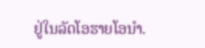ຢູ່ໃນລັດໂອຮາຍໂອນໍາ.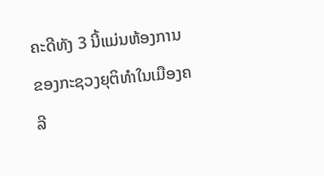ຄະດີທັງ 3 ນີ້ແມ່ນຫ້ອງການຂອງກະຊວງຍຸຕິທໍາໃນເມືອງຄລີ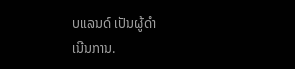ບແລນດ໌ ເປັນຜູ້ດໍາ
ເນີນການ.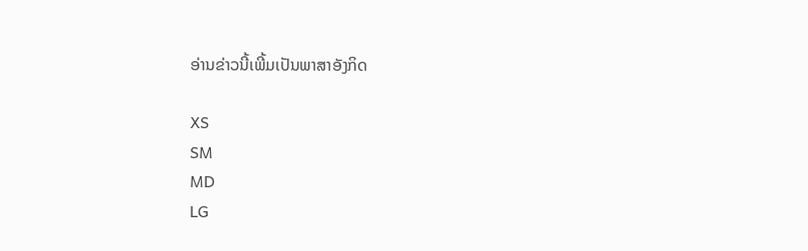ອ່ານຂ່າວນີ້ເພີ້ມເປັນພາສາອັງກິດ

XS
SM
MD
LG